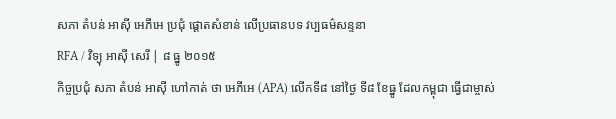សភា តំបន់ អាស៊ី អេភីអេ ប្រជុំ ផ្ដោតសំខាន់ លើប្រធានបទ វប្បធម៌សន្ទនា
RFA / វិទ្យុ អាស៊ី សេរី | ៨ ធ្នូ ២០១៥
កិច្ចប្រជុំ សភា តំបន់ អាស៊ី ហៅកាត់ ថា អេភីអេ (APA) លើកទី៨ នៅថ្ងៃ ទី៨ ខែធ្នូ ដែលកម្ពុជា ធ្វើជាម្ចាស់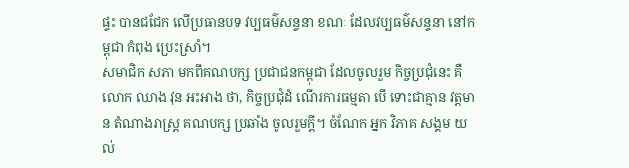ផ្ទះ បានជជែក លើប្រធានបទ វប្បធម៌សន្ទនា ខណៈ ដែលវប្បធម៌សន្ទនា នៅកម្ពុជា កំពុង ប្រេះស្រាំ។
សមាជិក សភា មកពីគណបក្ស ប្រជាជនកម្ពុជា ដែលចូលរួម កិច្ចប្រជុំនេះ គឺ លោក ឈាង វុន អះអាង ថា, កិច្ចប្រជុំដំ ណើរការធម្មតា បើ ទោះជាគ្មាន វត្តមាន តំណាងរាស្ត្រ គណបក្ស ប្រឆាំង ចូលរួមក្ដី។ ចំណែក អ្នក វិភាគ សង្គម យល់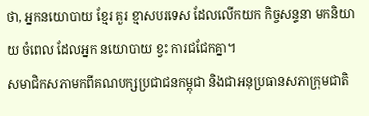ថា, អ្នកនយោបាយ ខ្មែរ គួរ ខ្មាសបរទេស ដែលលើកយក កិច្ចសន្ទនា មកនិយាយ ចំពេល ដែលអ្នក នយោបាយ ខ្វះ ការជជែកគ្នា។
សមាជិកសភាមកពីគណបក្សប្រជាជនកម្ពុជា និងជាអនុប្រធានសភាក្រុមជាតិ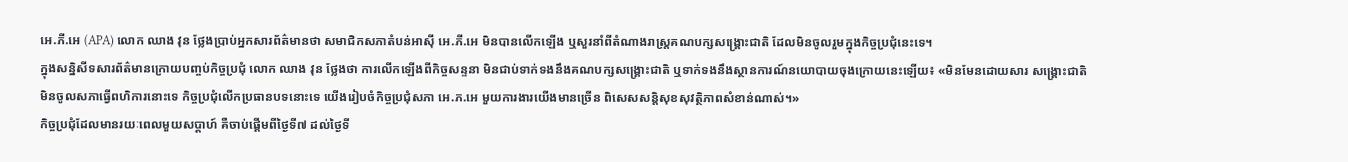អេ.ភី.អេ (APA) លោក ឈាង វុន ថ្លែងប្រាប់អ្នកសារព័ត៌មានថា សមាជិកសភាតំបន់អាស៊ី អេ.ភី.អេ មិនបានលើកឡើង ឬសួរនាំពីតំណាងរាស្ត្រគណបក្សសង្គ្រោះជាតិ ដែលមិនចូលរួមក្នុងកិច្ចប្រជុំនេះទេ។
ក្នុងសន្និសីទសារព័ត៌មានក្រោយបញ្ចប់កិច្ចប្រជុំ លោក ឈាង វុន ថ្លែងថា ការលើកឡើងពីកិច្ចសន្ទនា មិនជាប់ទាក់ទងនឹងគណបក្សសង្គ្រោះជាតិ ឬទាក់ទងនឹងស្ថានការណ៍នយោបាយចុងក្រោយនេះឡើយ៖ «មិនមែនដោយសារ សង្គ្រោះជាតិ មិនចូលសភាធ្វើពហិការនោះទេ កិច្ចប្រជុំលើកប្រធានបទនោះទេ យើងរៀបចំកិច្ចប្រជុំសភា អេ.ភ.អេ មួយការងារយើងមានច្រើន ពិសេសសន្តិសុខសុវត្ថិភាពសំខាន់ណាស់។»
កិច្ចប្រជុំដែលមានរយៈពេលមួយសប្ដាហ៍ គឺចាប់ផ្ដើមពីថ្ងៃទី៧ ដល់ថ្ងៃទី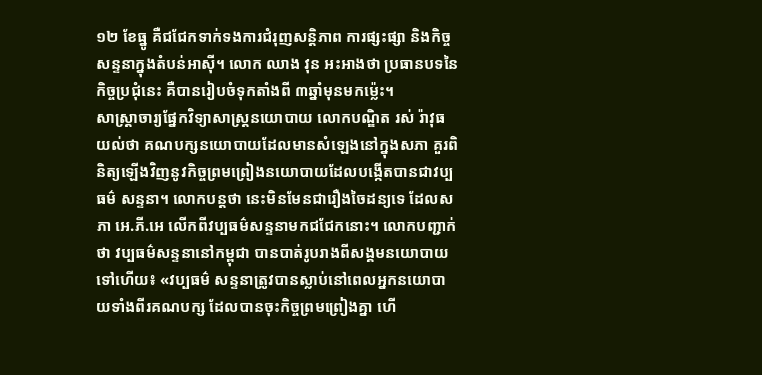១២ ខែធ្នូ គឺជជែកទាក់ទងការជំរុញសន្តិភាព ការផ្សះផ្សា និងកិច្ចសន្ទនាក្នុងតំបន់អាស៊ី។ លោក ឈាង វុន អះអាងថា ប្រធានបទនៃកិច្ចប្រជុំនេះ គឺបានរៀបចំទុកតាំងពី ៣ឆ្នាំមុនមកម៉្លេះ។
សាស្ត្រាចារ្យផ្នែកវិទ្យាសាស្ត្រនយោបាយ លោកបណ្ឌិត រស់ រ៉ាវុធ យល់ថា គណបក្សនយោបាយដែលមានសំឡេងនៅក្នុងសភា គួរពិនិត្យឡើងវិញនូវកិច្ចព្រមព្រៀងនយោបាយដែលបង្កើតបានជាវប្បធម៌ សន្ទនា។ លោកបន្តថា នេះមិនមែនជារឿងចៃដន្យទេ ដែលសភា អេ.ភី.អេ លើកពីវប្បធម៌សន្ទនាមកជជែកនោះ។ លោកបញ្ជាក់ថា វប្បធម៌សន្ទនានៅកម្ពុជា បានបាត់រូបរាងពីសង្គមនយោបាយទៅហើយ៖ «វប្បធម៌ សន្ទនាត្រូវបានស្លាប់នៅពេលអ្នកនយោបាយទាំងពីរគណបក្ស ដែលបានចុះកិច្ចព្រមព្រៀងគ្នា ហើ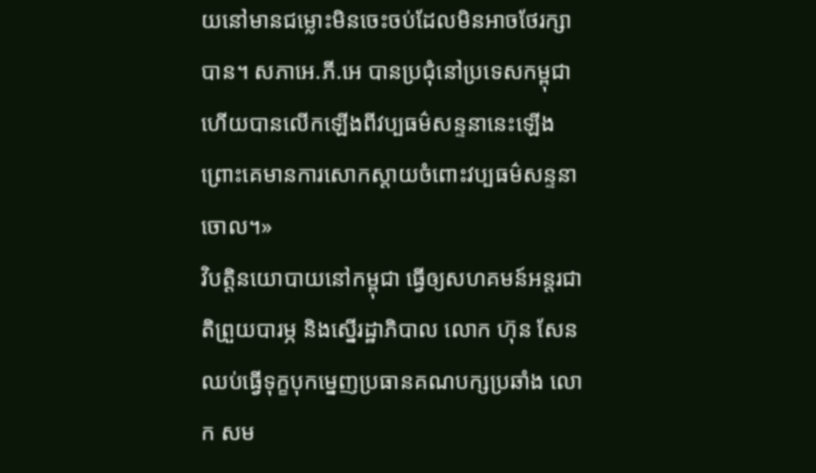យនៅមានជម្លោះមិនចេះចប់ដែលមិនអាចថែរក្សាបាន។ សភាអេ.ភី.អេ បានប្រជុំនៅប្រទេសកម្ពុជា ហើយបានលើកឡើងពីវប្បធម៌សន្ទនានេះឡើង ព្រោះគេមានការសោកស្ដាយចំពោះវប្បធម៌សន្ទនាចោល។»
វិបត្តិនយោបាយនៅកម្ពុជា ធ្វើឲ្យសហគមន៍អន្តរជាតិព្រួយបារម្ភ និងស្នើរដ្ឋាភិបាល លោក ហ៊ុន សែន ឈប់ធ្វើទុក្ខបុកម្នេញប្រធានគណបក្សប្រឆាំង លោក សម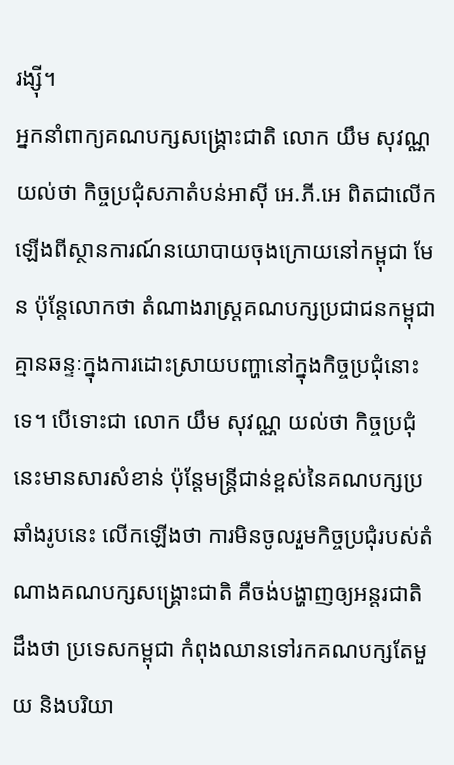រង្ស៊ី។
អ្នកនាំពាក្យគណបក្សសង្គ្រោះជាតិ លោក យឹម សុវណ្ណ យល់ថា កិច្ចប្រជុំសភាតំបន់អាស៊ី អេ.ភី.អេ ពិតជាលើកឡើងពីស្ថានការណ៍នយោបាយចុងក្រោយនៅកម្ពុជា មែន ប៉ុន្តែលោកថា តំណាងរាស្ត្រគណបក្សប្រជាជនកម្ពុជា គ្មានឆន្ទៈក្នុងការដោះស្រាយបញ្ហានៅក្នុងកិច្ចប្រជុំនោះទេ។ បើទោះជា លោក យឹម សុវណ្ណ យល់ថា កិច្ចប្រជុំនេះមានសារសំខាន់ ប៉ុន្តែមន្ត្រីជាន់ខ្ពស់នៃគណបក្សប្រឆាំងរូបនេះ លើកឡើងថា ការមិនចូលរួមកិច្ចប្រជុំរបស់តំណាងគណបក្សសង្គ្រោះជាតិ គឺចង់បង្ហាញឲ្យអន្តរជាតិដឹងថា ប្រទេសកម្ពុជា កំពុងឈានទៅរកគណបក្សតែមួយ និងបរិយា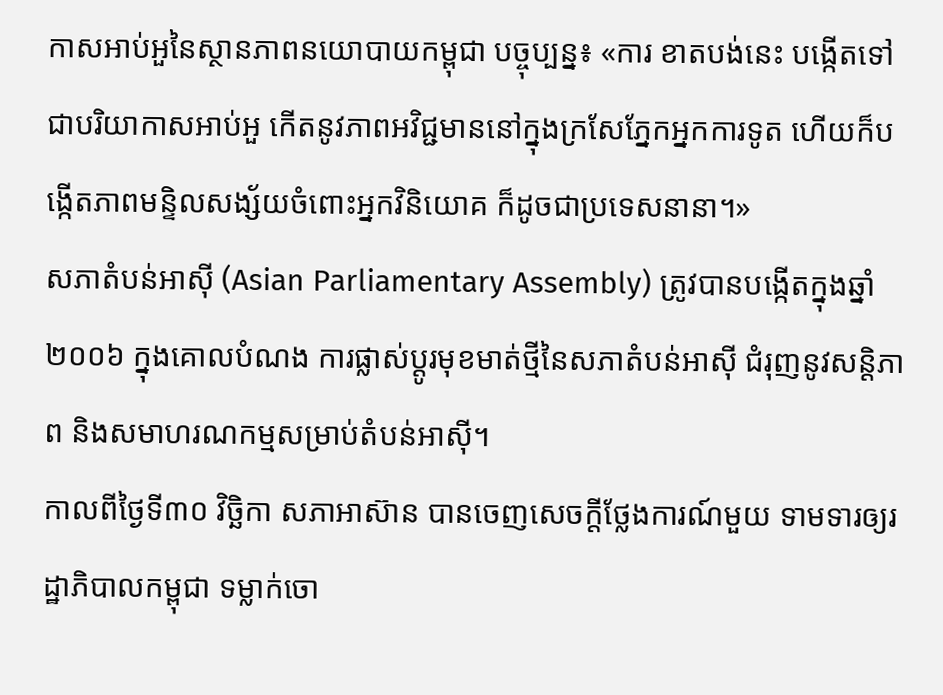កាសអាប់អួនៃស្ថានភាពនយោបាយកម្ពុជា បច្ចុប្បន្ន៖ «ការ ខាតបង់នេះ បង្កើតទៅជាបរិយាកាសអាប់អួ កើតនូវភាពអវិជ្ជមាននៅក្នុងក្រសែភ្នែកអ្នកការទូត ហើយក៏បង្កើតភាពមន្ទិលសង្ស័យចំពោះអ្នកវិនិយោគ ក៏ដូចជាប្រទេសនានា។»
សភាតំបន់អាស៊ី (Asian Parliamentary Assembly) ត្រូវបានបង្កើតក្នុងឆ្នាំ២០០៦ ក្នុងគោលបំណង ការផ្លាស់ប្ដូរមុខមាត់ថ្មីនៃសភាតំបន់អាស៊ី ជំរុញនូវសន្តិភាព និងសមាហរណកម្មសម្រាប់តំបន់អាស៊ី។
កាលពីថ្ងៃទី៣០ វិច្ឆិកា សភាអាស៊ាន បានចេញសេចក្តីថ្លែងការណ៍មួយ ទាមទារឲ្យរដ្ឋាភិបាលកម្ពុជា ទម្លាក់ចោ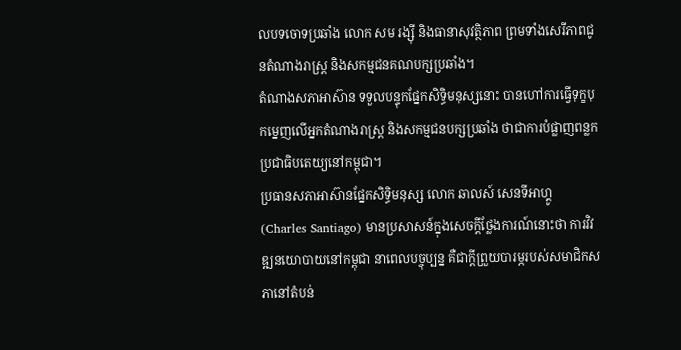លបទចោទប្រឆាំង លោក សម រង្ស៊ី និងធានាសុវត្ថិភាព ព្រមទាំងសេរីភាពជូនតំណាងរាស្ត្រ និងសកម្មជនគណបក្សប្រឆាំង។
តំណាងសភាអាស៊ាន ទទួលបន្ទុកផ្នែកសិទ្ធិមនុស្សនោះ បានហៅការធ្វើទុក្ខបុកម្នេញលើអ្នកតំណាងរាស្ត្រ និងសកម្មជនបក្សប្រឆាំង ថាជាការបំផ្លាញពន្លកប្រជាធិបតេយ្យនៅកម្ពុជា។
ប្រធានសភាអាស៊ានផ្នែកសិទ្ធិមនុស្ស លោក ឆាលស៍ សេនទីអាហ្គូ (Charles Santiago) មានប្រសាសន៍ក្នុងសេចក្តីថ្លែងការណ៍នោះថា ការវិវឌ្ឍនយោបាយនៅកម្ពុជា នាពេលបច្ចុប្បន្ន គឺជាក្តីព្រួយបារម្ភរបស់សមាជិកសភានៅតំបន់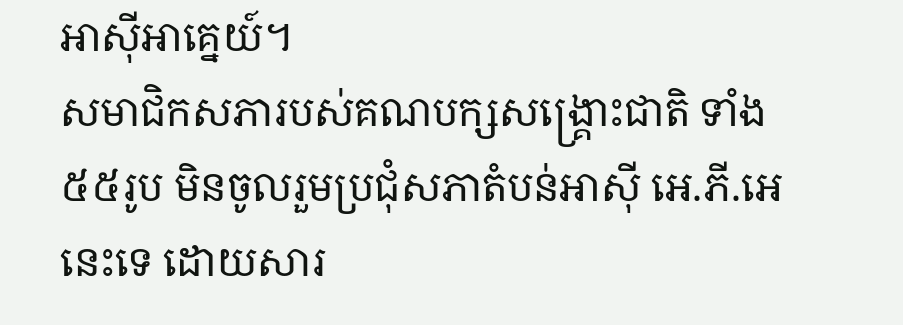អាស៊ីអាគ្នេយ៍។
សមាជិកសភារបស់គណបក្សសង្គ្រោះជាតិ ទាំង ៥៥រូប មិនចូលរួមប្រជុំសភាតំបន់អាស៊ី អេ.ភី.អេ នេះទេ ដោយសារ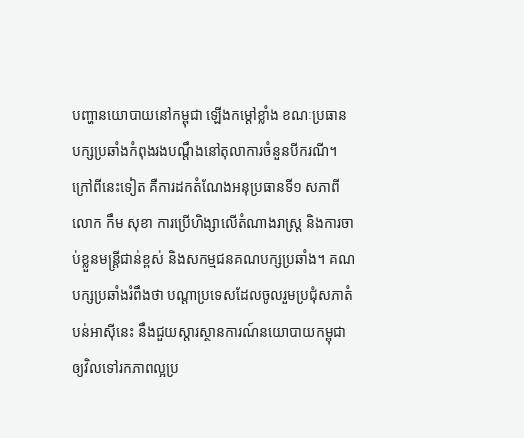បញ្ហានយោបាយនៅកម្ពុជា ឡើងកម្ដៅខ្លាំង ខណៈប្រធានបក្សប្រឆាំងកំពុងរងបណ្ដឹងនៅតុលាការចំនួនបីករណី។ ក្រៅពីនេះទៀត គឺការដកតំណែងអនុប្រធានទី១ សភាពី លោក កឹម សុខា ការប្រើហិង្សាលើតំណាងរាស្ត្រ និងការចាប់ខ្លួនមន្ត្រីជាន់ខ្ពស់ និងសកម្មជនគណបក្សប្រឆាំង។ គណបក្សប្រឆាំងរំពឹងថា បណ្ដាប្រទេសដែលចូលរួមប្រជុំសភាតំបន់អាស៊ីនេះ នឹងជួយស្ដារស្ថានការណ៍នយោបាយកម្ពុជា ឲ្យវិលទៅរកភាពល្អប្រ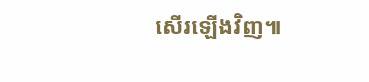សើរឡើងវិញ៕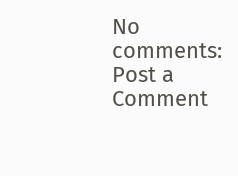No comments:
Post a Comment